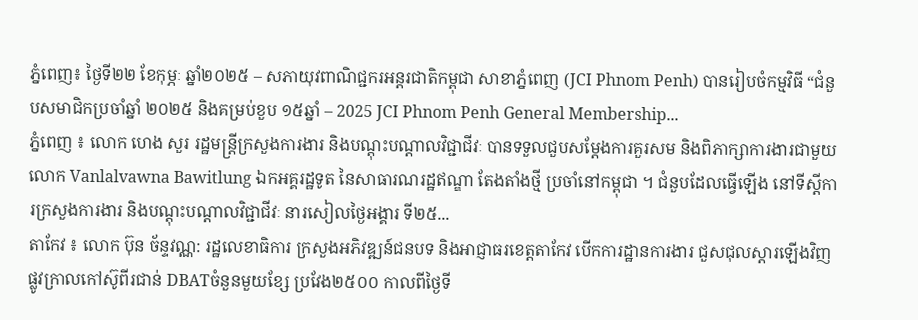ភ្នំពេញ៖ ថ្ងៃទី២២ ខែកុម្ភៈ ឆ្នាំ២០២៥ – សភាយុវពាណិជ្ជករអន្តរជាតិកម្ពុជា សាខាភ្នំពេញ (JCI Phnom Penh) បានរៀបចំកម្មវិធី “ជំនួបសមាជិកប្រចាំឆ្នាំ ២០២៥ និងគម្រប់ខួប ១៥ឆ្នាំ – 2025 JCI Phnom Penh General Membership...
ភ្នំពេញ ៖ លោក ហេង សួរ រដ្ឋមន្ត្រីក្រសួងការងារ និងបណ្តុះបណ្តាលវិជ្ជាជីវៈ បានទទួលជួបសម្តែងការគួរសម និងពិភាក្សាការងារជាមួយ លោក Vanlalvawna Bawitlung ឯកអគ្គរដ្ឋទូត នៃសាធារណរដ្ឋឥណ្ឌា តែងតាំងថ្មី ប្រចាំនៅកម្ពុជា ។ ជំនួបដែលធ្វើឡើង នៅទីស្តីការក្រសួងការងារ និងបណ្តុះបណ្តាលវិជ្ជាជីវៈ នារសៀលថ្ងៃអង្គារ ទី២៥...
តាកែវ ៖ លោក ប៊ុន ច័ន្ទវណ្ណ: រដ្ឋលេខាធិការ ក្រសួងអភិវឌ្ឍន៍ជនបទ និងអាជ្ញាធរខេត្តតាកែវ បើកការដ្ឋានការងារ ជួសជុលស្តារឡើងវិញ ផ្លូវក្រាលកៅស៊ូពីរជាន់ DBATចំនួនមួយខ្សែ ប្រវែង២៥០០ កាលពីថ្ងៃទី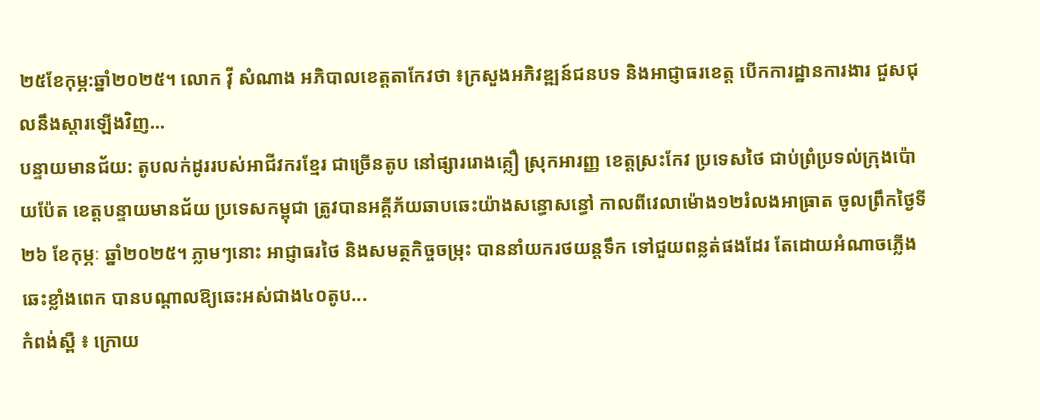២៥ខែកុម្ភ:ឆ្នាំ២០២៥។ លោក វ៉ី សំណាង អភិបាលខេត្តតាកែវថា ៖ក្រសួងអភិវឌ្ឍន៍ជនបទ និងអាជ្ញាធរខេត្ត បើកការដ្ឋានការងារ ជួសជុលនឹងស្តារឡើងវិញ...
បន្ទាយមានជ័យ: តូបលក់ដូររបស់អាជីវករខ្មែរ ជាច្រើនតូប នៅផ្សាររោងគ្លឿ ស្រុកអារញ្ញ ខេត្តស្រះកែវ ប្រទេសថៃ ជាប់ព្រំប្រទល់ក្រុងប៉ោយប៉ែត ខេត្តបន្ទាយមានជ័យ ប្រទេសកម្ពុជា ត្រូវបានអគ្គីភ័យឆាបឆេះយ៉ាងសន្ធោសន្ធៅ កាលពីវេលាម៉ោង១២រំលងអាធ្រាត ចូលព្រឹកថ្ងៃទី២៦ ខែកុម្ភៈ ឆ្នាំ២០២៥។ ភ្លាមៗនោះ អាជ្ញាធរថៃ និងសមត្ថកិច្ចចម្រុះ បាននាំយករថយន្តទឹក ទៅជួយពន្លត់ផងដែរ តែដោយអំណាចភ្លើងឆេះខ្លាំងពេក បានបណ្ដាលឱ្យឆេះអស់ជាង៤០តូប...
កំពង់ស្ពឺ ៖ ក្រោយ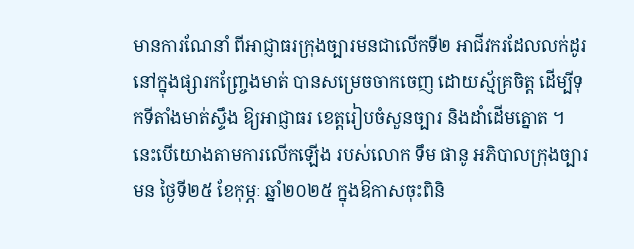មានការណែនាំ ពីអាជ្ញាធរក្រុងច្បារមនជាលើកទី២ អាជីវករដែលលក់ដូរ នៅក្នុងផ្សារកញ្ច្រែងមាត់ បានសម្រេចចាកចេញ ដោយស្ម័គ្រចិត្ត ដើម្បីទុកទីតាំងមាត់ស្ទឹង ឱ្យអាជ្ញាធរ ខេត្តរៀបចំសួនច្បារ និងដាំដើមត្នោត ។ នេះបើយោងតាមការលើកឡើង របស់លោក ទឹម ផានូ អភិបាលក្រុងច្បារមន ថ្ងៃទី២៥ ខែកុម្ភៈ ឆ្នាំ២០២៥ ក្នុងឱកាសចុះពិនិ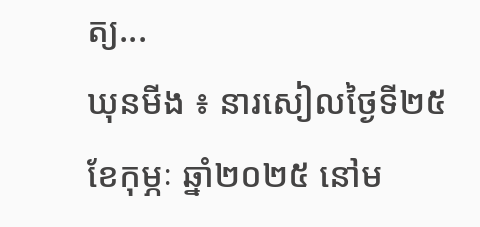ត្យ...
ឃុនមីង ៖ នារសៀលថ្ងៃទី២៥ ខែកុម្ភៈ ឆ្នាំ២០២៥ នៅម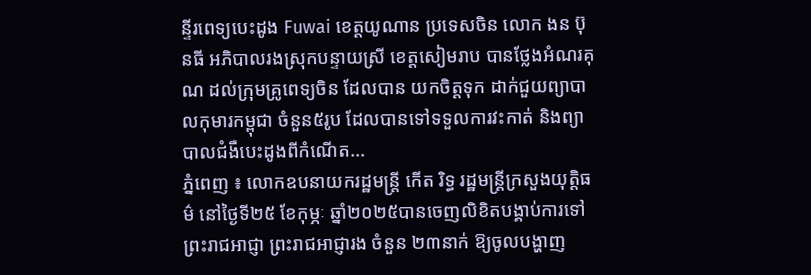ន្ទីរពេទ្យបេះដូង Fuwai ខេត្តយូណាន ប្រទេសចិន លោក ងន ប៊ុនធី អភិបាលរងស្រុកបន្ទាយស្រី ខេត្តសៀមរាប បានថ្លែងអំណរគុណ ដល់ក្រុមគ្រូពេទ្យចិន ដែលបាន យកចិត្តទុក ដាក់ជួយព្យាបាលកុមារកម្ពុជា ចំនួន៥រូប ដែលបានទៅទទួលការវះកាត់ និងព្យាបាលជំងឺបេះដូងពីកំណើត...
ភ្នំពេញ ៖ លោកឧបនាយករដ្ឋមន្ត្រី កើត រិទ្ធ រដ្ឋមន្ត្រីក្រសួងយុត្តិធម៌ នៅថ្ងៃទី២៥ ខែកុម្ភៈ ឆ្នាំ២០២៥បានចេញលិខិតបង្គាប់ការទៅព្រះរាជអាជ្ញា ព្រះរាជអាជ្ញារង ចំនួន ២៣នាក់ ឱ្យចូលបង្ហាញ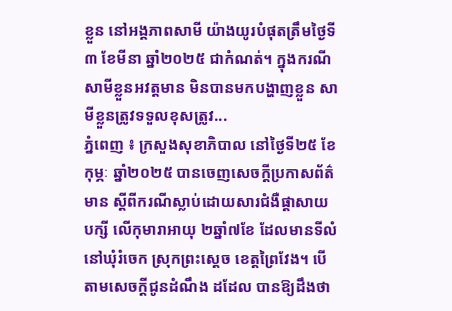ខ្លួន នៅអង្គភាពសាមី យ៉ាងយូរបំផុតត្រឹមថ្ងៃទី៣ ខែមីនា ឆ្នាំ២០២៥ ជាកំណត់។ ក្នុងករណី សាមីខ្លួនអវត្តមាន មិនបានមកបង្ហាញខ្លួន សាមីខ្លួនត្រូវទទួលខុសត្រូវ...
ភ្នំពេញ ៖ ក្រសួងសុខាភិបាល នៅថ្ងៃទី២៥ ខែកុម្ភៈ ឆ្នាំ២០២៥ បានចេញសេចក្តីប្រកាសព័ត៌មាន ស្តីពីករណីស្លាប់ដោយសារជំងឺផ្តាសាយបក្សី លើកុមារាអាយុ ២ឆ្នាំ៧ខែ ដែលមានទីលំនៅឃុំរំចេក ស្រុកព្រះស្តេច ខេត្តព្រៃវែង។ បើតាមសេចក្ដីជូនដំណឹង ដដែល បានឱ្យដឹងថា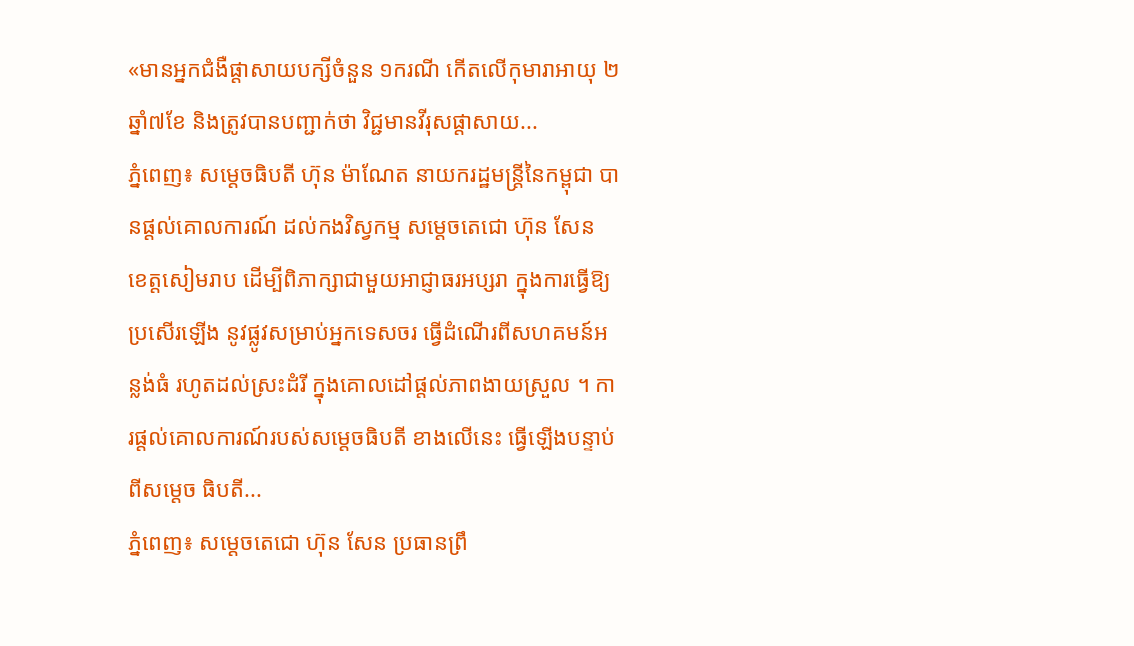«មានអ្នកជំងឺផ្តាសាយបក្សីចំនួន ១ករណី កើតលើកុមារាអាយុ ២ឆ្នាំ៧ខែ និងត្រូវបានបញ្ជាក់ថា វិជ្ជមានវីរុសផ្តាសាយ...
ភ្នំពេញ៖ សម្តេចធិបតី ហ៊ុន ម៉ាណែត នាយករដ្ឋមន្ត្រីនៃកម្ពុជា បានផ្តល់គោលការណ៍ ដល់កងវិស្វកម្ម សម្តេចតេជោ ហ៊ុន សែន ខេត្តសៀមរាប ដើម្បីពិភាក្សាជាមួយអាជ្ញាធរអប្សរា ក្នុងការធ្វើឱ្យប្រសើរឡើង នូវផ្លូវសម្រាប់អ្នកទេសចរ ធ្វើដំណើរពីសហគមន៍អន្លង់ធំ រហូតដល់ស្រះដំរី ក្នុងគោលដៅផ្តល់ភាពងាយស្រួល ។ ការផ្តល់គោលការណ៍របស់សម្តេចធិបតី ខាងលេីនេះ ធ្វេីឡេីងបន្ទាប់ពីសម្តេច ធិបតី...
ភ្នំពេញ៖ សម្ដេចតេជោ ហ៊ុន សែន ប្រធានព្រឹ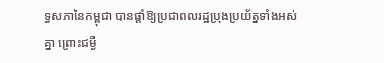ទ្ធសភានៃកម្ពុជា បានផ្ដាំឱ្យប្រជាពលរដ្ឋប្រុងប្រយ័ត្នទាំងអស់គ្នា ព្រោះជម្ងឺ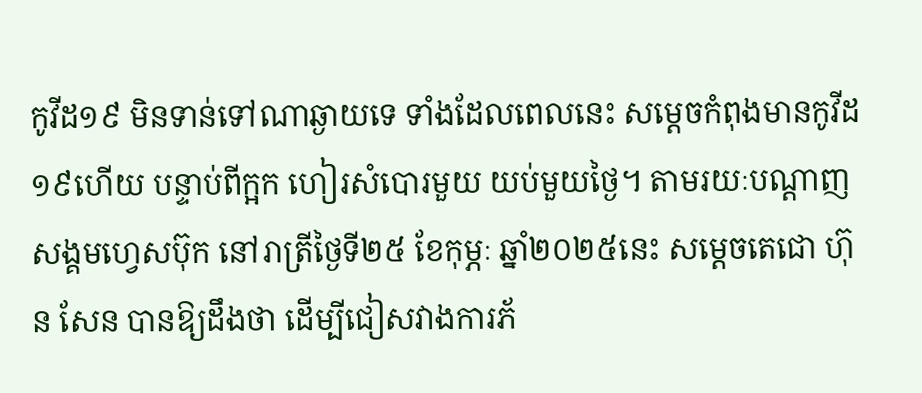កូវីដ១៩ មិនទាន់ទៅណាឆ្ងាយទេ ទាំងដែលពេលនេះ សម្ដេចកំពុងមានកូវីដ១៩ហើយ បន្ទាប់ពីក្អក ហៀរសំបោរមួយ យប់មួយថ្ងៃ។ តាមរយៈបណ្ដាញសង្គមហ្វេសប៊ុក នៅរាត្រីថ្ងៃទី២៥ ខែកុម្ភៈ ឆ្នាំ២០២៥នេះ សម្ដេចតេជោ ហ៊ុន សែន បានឱ្យដឹងថា ដើម្បីជៀសវាងការភ័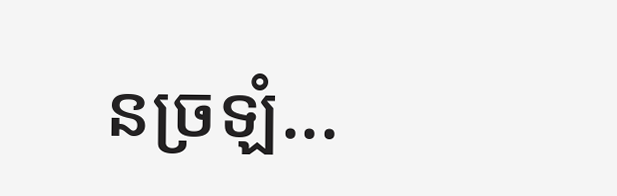នច្រឡំ...